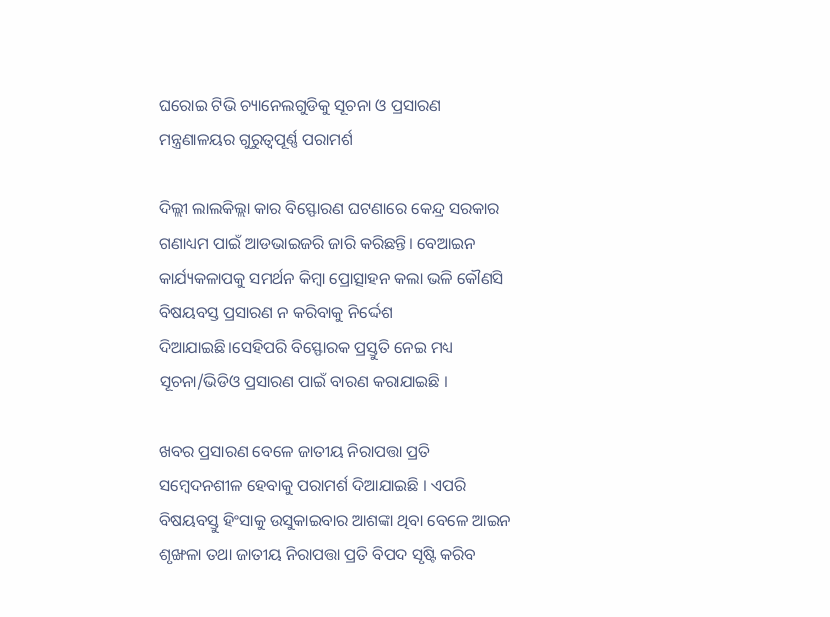ଘରୋଇ ଟିଭି ଚ୍ୟାନେଲଗୁଡିକୁ ସୂଚନା ଓ ପ୍ରସାରଣ ମନ୍ତ୍ରଣାଳୟର ଗୁରୁତ୍ୱପୂର୍ଣ୍ଣ ପରାମର୍ଶ

ଦିଲ୍ଲୀ ଲାଲକିଲ୍ଲା କାର ବିସ୍ଫୋରଣ ଘଟଣାରେ କେନ୍ଦ୍ର ସରକାର ଗଣାଧ୍ୟମ ପାଇଁ ଆଡଭାଇଜରି ଜାରି କରିଛନ୍ତି। ବେଆଇନ କାର୍ଯ୍ୟକଳାପକୁ ସମର୍ଥନ କିମ୍ବା ପ୍ରୋତ୍ସାହନ କଲା ଭଳି କୌଣସି ବିଷୟବସ୍ତ ପ୍ରସାରଣ ନ କରିବାକୁ ନିର୍ଦ୍ଦେଶ ଦିଆଯାଇଛି।ସେହିପରି ବିସ୍ଫୋରକ ପ୍ରସ୍ତୁତି ନେଇ ମଧ୍ୟ ସୂଚନା/ଭିଡିଓ ପ୍ରସାରଣ ପାଇଁ ବାରଣ କରାଯାଇଛି ।

ଖବର ପ୍ରସାରଣ ବେଳେ ଜାତୀୟ ନିରାପତ୍ତା ପ୍ରତି ସମ୍ବେଦନଶୀଳ ହେବାକୁ ପରାମର୍ଶ ଦିଆଯାଇଛି । ଏପରି ବିଷୟବସ୍ତୁ ହିଂସାକୁ ଉସୁକାଇବାର ଆଶଙ୍କା ଥିବା ବେଳେ ଆଇନ ଶୃଙ୍ଖଳା ତଥା ଜାତୀୟ ନିରାପତ୍ତା ପ୍ରତି ବିପଦ ସୃଷ୍ଟି କରିବ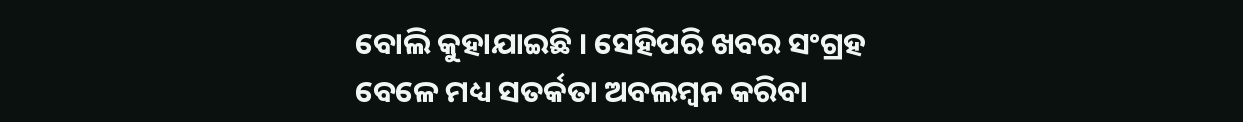ବୋଲି କୁହାଯାଇଛି । ସେହିପରି ଖବର ସଂଗ୍ରହ ବେଳେ ମଧ୍ୟ ସତର୍କତା ଅବଲମ୍ବନ କରିବା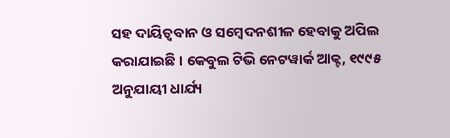ସହ ଦାୟିତ୍ୱବାନ ଓ ସମ୍ବେଦନଶୀଳ ହେବାକୁ ଅପିଲ କରାଯାଇଛି । କେବୁଲ ଟିଭି ନେଟୱାର୍କ ଆକ୍ଟ, ୧୯୯୫ ଅନୁଯାୟୀ ଧାର୍ଯ୍ୟ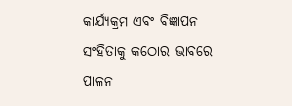କାର୍ଯ୍ୟକ୍ରମ ଏବଂ ବିଜ୍ଞାପନ ସଂହିତାକୁ କଠୋର ଭାବରେ ପାଳନ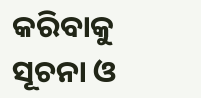କରିବାକୁ ସୂଚନା ଓ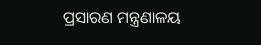ପ୍ରସାରଣ ମନ୍ତ୍ରଣାଳୟ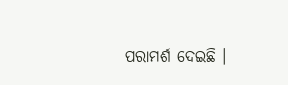ପରାମର୍ଶ ଦେଇଛି ।